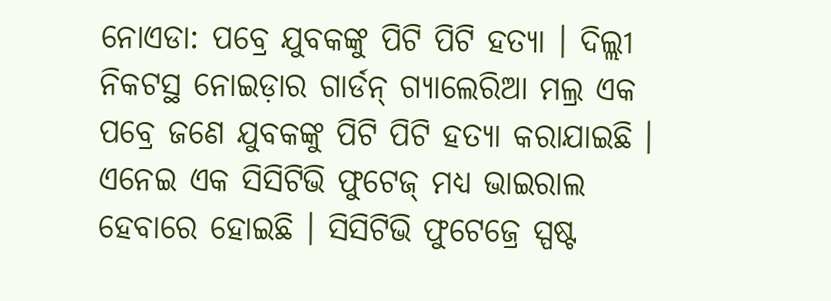ନୋଏଡା: ପବ୍ରେ ଯୁବକଙ୍କୁ ପିଟି ପିଟି ହତ୍ୟା । ଦିଲ୍ଲୀ ନିକଟସ୍ଥ ନୋଇଡ଼ାର ଗାର୍ଡନ୍ ଗ୍ୟାଲେରିଆ ମଲ୍ର ଏକ ପବ୍ରେ ଜଣେ ଯୁବକଙ୍କୁ ପିଟି ପିଟି ହତ୍ୟା କରାଯାଇଛି । ଏନେଇ ଏକ ସିସିଟିଭି ଫୁଟେଜ୍ ମଧ୍ୟ ଭାଇରାଲ ହେବାରେ ହୋଇଛି । ସିସିଟିଭି ଫୁଟେଜ୍ରେ ସ୍ପଷ୍ଟ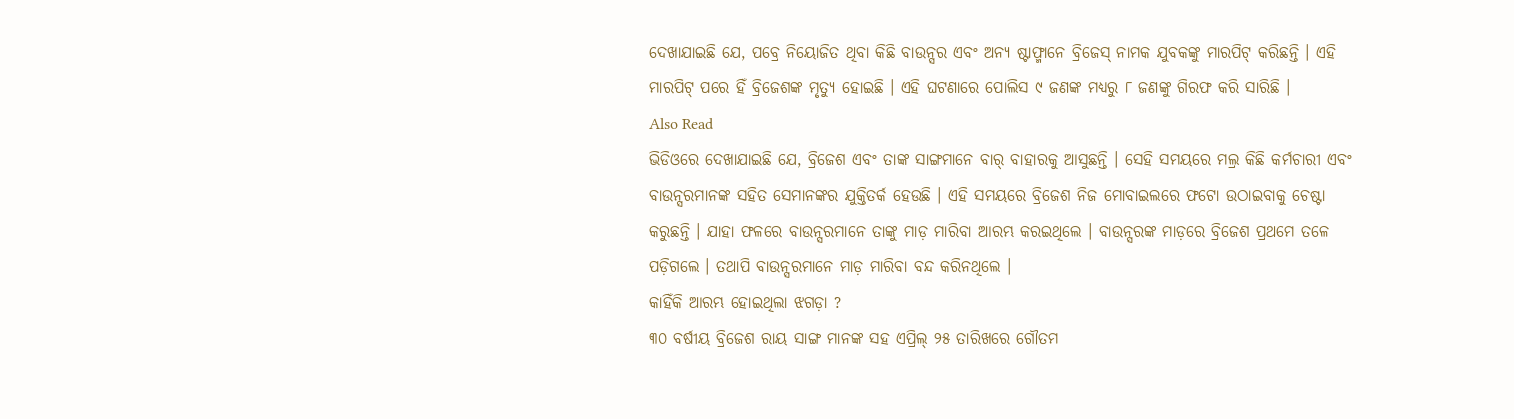ଦେଖାଯାଇଛି ଯେ, ପବ୍ରେ ନିୟୋଜିତ ଥିବା କିଛି ବାଉନ୍ସର ଏବଂ ଅନ୍ୟ ଷ୍ଟାଫ୍ମାନେ ବ୍ରିଜେସ୍ ନାମକ ଯୁବକଙ୍କୁ ମାରପିଟ୍ କରିଛନ୍ତି । ଏହି ମାରପିଟ୍ ପରେ ହିଁ ବ୍ରିଜେଶଙ୍କ ମୃତ୍ୟୁ ହୋଇଛି । ଏହି ଘଟଣାରେ ପୋଲିସ ୯ ଜଣଙ୍କ ମଧ୍ୟରୁ ୮ ଜଣଙ୍କୁ ଗିରଫ କରି ସାରିଛି ।
Also Read
ଭିଡିଓରେ ଦେଖାଯାଇଛି ଯେ, ବ୍ରିଜେଶ ଏବଂ ତାଙ୍କ ସାଙ୍ଗମାନେ ବାର୍ ବାହାରକୁ ଆସୁଛନ୍ତି । ସେହି ସମୟରେ ମଲ୍ର କିଛି କର୍ମଚାରୀ ଏବଂ ବାଉନ୍ସରମାନଙ୍କ ସହିତ ସେମାନଙ୍କର ଯୁକ୍ତିତର୍କ ହେଉଛି । ଏହି ସମୟରେ ବ୍ରିଜେଶ ନିଜ ମୋବାଇଲରେ ଫଟୋ ଉଠାଇବାକୁ ଚେଷ୍ଟା କରୁଛନ୍ତି । ଯାହା ଫଳରେ ବାଉନ୍ସରମାନେ ତାଙ୍କୁ ମାଡ଼ ମାରିବା ଆରମ୍ଭ କରଇଥିଲେ । ବାଉନ୍ସରଙ୍କ ମାଡ଼ରେ ବ୍ରିଜେଶ ପ୍ରଥମେ ତଳେ ପଡ଼ିଗଲେ । ତଥାପି ବାଉନ୍ସରମାନେ ମାଡ଼ ମାରିବା ବନ୍ଦ କରିନଥିଲେ ।
କାହିଁକି ଆରମ୍ଭ ହୋଇଥିଲା ଝଗଡ଼ା ?
୩୦ ବର୍ଷୀୟ ବ୍ରିଜେଶ ରାୟ ସାଙ୍ଗ ମାନଙ୍କ ସହ ଏପ୍ରିଲ୍ ୨୫ ତାରିଖରେ ଗୌତମ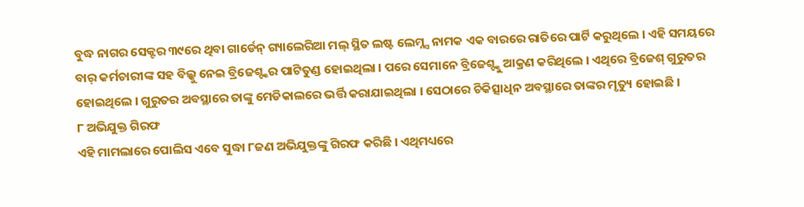ବୁଦ୍ଧ ନାଗର ସେକ୍ଟର ୩୯ରେ ଥିବା ଗାର୍ଡେନ୍ ଗ୍ୟାଲେରିଆ ମଲ୍ ସ୍ଥିତ ଲଷ୍ଟ ଲେମ୍ନ୍ସ ନାମକ ଏକ ବାରରେ ରାତିରେ ପାର୍ଟି କରୁଥିଲେ । ଏହି ସମୟରେ ବାର୍ କର୍ମଚାରୀଙ୍କ ସହ ବିଲ୍କୁ ନେଇ ବ୍ରିଜେଶ୍ଙ୍କର ପାଟିତୁଣ୍ଡ ହୋଇଥିଲା । ପରେ ସେମାନେ ବ୍ରିଜେଶ୍ଙ୍କୁ ଆକ୍ରଣ କରିଥିଲେ । ଏଥିରେ ବ୍ରିଜେଶ୍ ଗୁରୁତର ହୋଇଥିଲେ । ଗୁରୁତର ଅବସ୍ଥାରେ ତାଙ୍କୁ ମେଡିକାଲରେ ଭର୍ତ୍ତି କରାଯାଇଥିଲା । ସେଠାରେ ଚିକିତ୍ସାଧିନ ଅବସ୍ଥାରେ ତାଙ୍କର ମୃତ୍ୟୁ ହୋଇଛି ।
୮ ଅଭିଯୁକ୍ତ ଗିରଫ
ଏହି ମାମଲାରେ ପୋଲିସ ଏବେ ସୁଦ୍ଧା ୮ଜଣ ଅଭିଯୁକ୍ତଙ୍କୁ ଗିରଫ କରିଛି । ଏଥିମଧ୍ୟରେ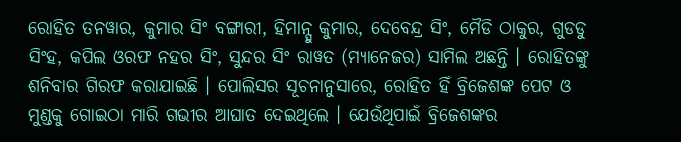ରୋହିତ ତନୱାର, କୁମାର ସିଂ ବଙ୍ଗାରୀ, ହିମାନ୍ସୁ କୁମାର, ଦେବେନ୍ଦ୍ର ସିଂ, ମୈଡି ଠାକୁର, ଗୁଡଡୁ ସିଂହ, କପିଲ ଓରଫ ନହର ସିଂ, ସୁନ୍ଦର ସିଂ ରାୱତ (ମ୍ୟାନେଜର) ସାମିଲ ଅଛନ୍ତି । ରୋହିତଙ୍କୁ ଶନିବାର ଗିରଫ କରାଯାଇଛି । ପୋଲିସର ସୂଚନାନୁସାରେ, ରୋହିତ ହିଁ ବ୍ରିଜେଶଙ୍କ ପେଟ ଓ ମୁଣ୍ଡକୁ ଗୋଇଠା ମାରି ଗଭୀର ଆଘାତ ଦେଇଥିଲେ । ଯେଉଁଥିପାଇଁ ବ୍ରିଜେଶଙ୍କର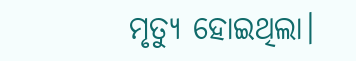ମୃତ୍ୟୁ ହୋଇଥିଲା।